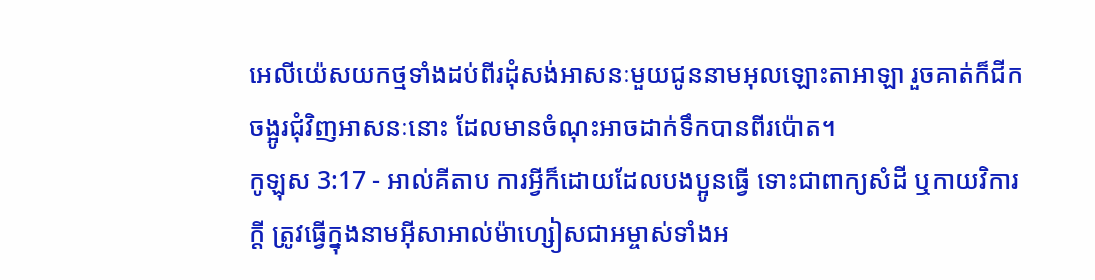អេលីយ៉េសយកថ្មទាំងដប់ពីរដុំសង់អាសនៈមួយជូននាមអុលឡោះតាអាឡា រួចគាត់ក៏ជីកចង្អូរជុំវិញអាសនៈនោះ ដែលមានចំណុះអាចដាក់ទឹកបានពីរប៉ោត។
កូឡុស 3:17 - អាល់គីតាប ការអ្វីក៏ដោយដែលបងប្អូនធ្វើ ទោះជាពាក្យសំដី ឬកាយវិការក្ដី ត្រូវធ្វើក្នុងនាមអ៊ីសាអាល់ម៉ាហ្សៀសជាអម្ចាស់ទាំងអ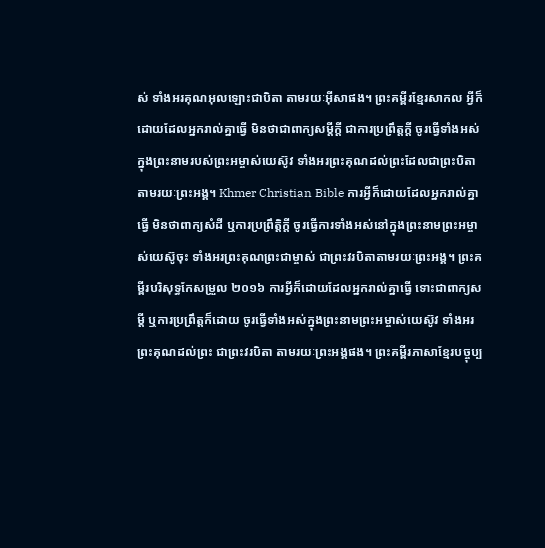ស់ ទាំងអរគុណអុលឡោះជាបិតា តាមរយៈអ៊ីសាផង។ ព្រះគម្ពីរខ្មែរសាកល អ្វីក៏ដោយដែលអ្នករាល់គ្នាធ្វើ មិនថាជាពាក្យសម្ដីក្ដី ជាការប្រព្រឹត្តក្ដី ចូរធ្វើទាំងអស់ក្នុងព្រះនាមរបស់ព្រះអម្ចាស់យេស៊ូវ ទាំងអរព្រះគុណដល់ព្រះដែលជាព្រះបិតាតាមរយៈព្រះអង្គ។ Khmer Christian Bible ការអ្វីក៏ដោយដែលអ្នករាល់គ្នាធ្វើ មិនថាពាក្យសំដី ឬការប្រព្រឹត្ដិក្ដី ចូរធ្វើការទាំងអស់នៅក្នុងព្រះនាមព្រះអម្ចាស់យេស៊ូចុះ ទាំងអរព្រះគុណព្រះជាម្ចាស់ ជាព្រះវរបិតាតាមរយៈព្រះអង្គ។ ព្រះគម្ពីរបរិសុទ្ធកែសម្រួល ២០១៦ ការអ្វីក៏ដោយដែលអ្នករាល់គ្នាធ្វើ ទោះជាពាក្យសម្ដី ឬការប្រព្រឹត្តក៏ដោយ ចូរធ្វើទាំងអស់ក្នុងព្រះនាមព្រះអម្ចាស់យេស៊ូវ ទាំងអរព្រះគុណដល់ព្រះ ជាព្រះវរបិតា តាមរយៈព្រះអង្គផង។ ព្រះគម្ពីរភាសាខ្មែរបច្ចុប្ប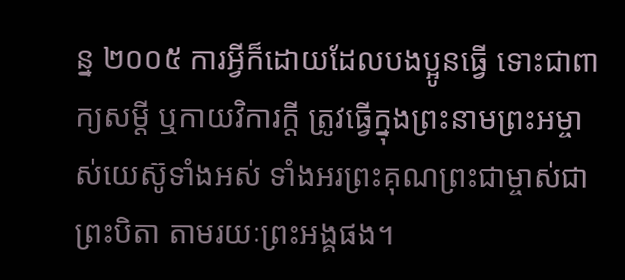ន្ន ២០០៥ ការអ្វីក៏ដោយដែលបងប្អូនធ្វើ ទោះជាពាក្យសម្ដី ឬកាយវិការក្តី ត្រូវធ្វើក្នុងព្រះនាមព្រះអម្ចាស់យេស៊ូទាំងអស់ ទាំងអរព្រះគុណព្រះជាម្ចាស់ជាព្រះបិតា តាមរយៈព្រះអង្គផង។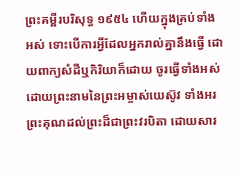ព្រះគម្ពីរបរិសុទ្ធ ១៩៥៤ ហើយក្នុងគ្រប់ទាំងអស់ ទោះបើការអ្វីដែលអ្នករាល់គ្នានឹងធ្វើ ដោយពាក្យសំដីឬកិរិយាក៏ដោយ ចូរធ្វើទាំងអស់ ដោយព្រះនាមនៃព្រះអម្ចាស់យេស៊ូវ ទាំងអរព្រះគុណដល់ព្រះដ៏ជាព្រះវរបិតា ដោយសារ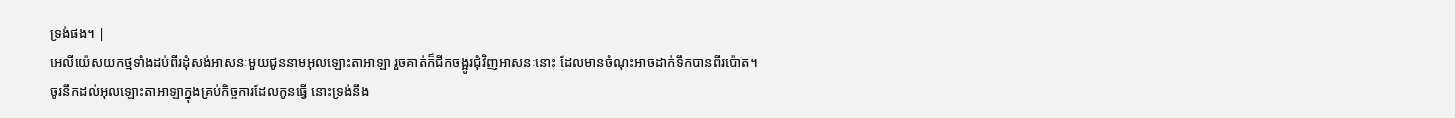ទ្រង់ផង។ |
អេលីយ៉េសយកថ្មទាំងដប់ពីរដុំសង់អាសនៈមួយជូននាមអុលឡោះតាអាឡា រួចគាត់ក៏ជីកចង្អូរជុំវិញអាសនៈនោះ ដែលមានចំណុះអាចដាក់ទឹកបានពីរប៉ោត។
ចូរនឹកដល់អុលឡោះតាអាឡាក្នុងគ្រប់កិច្ចការដែលកូនធ្វើ នោះទ្រង់នឹង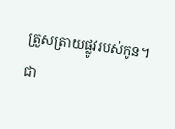ត្រួសត្រាយផ្លូវរបស់កូន។
ជា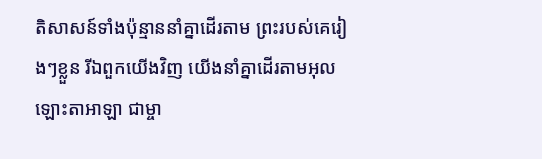តិសាសន៍ទាំងប៉ុន្មាននាំគ្នាដើរតាម ព្រះរបស់គេរៀងៗខ្លួន រីឯពួកយើងវិញ យើងនាំគ្នាដើរតាមអុលឡោះតាអាឡា ជាម្ចា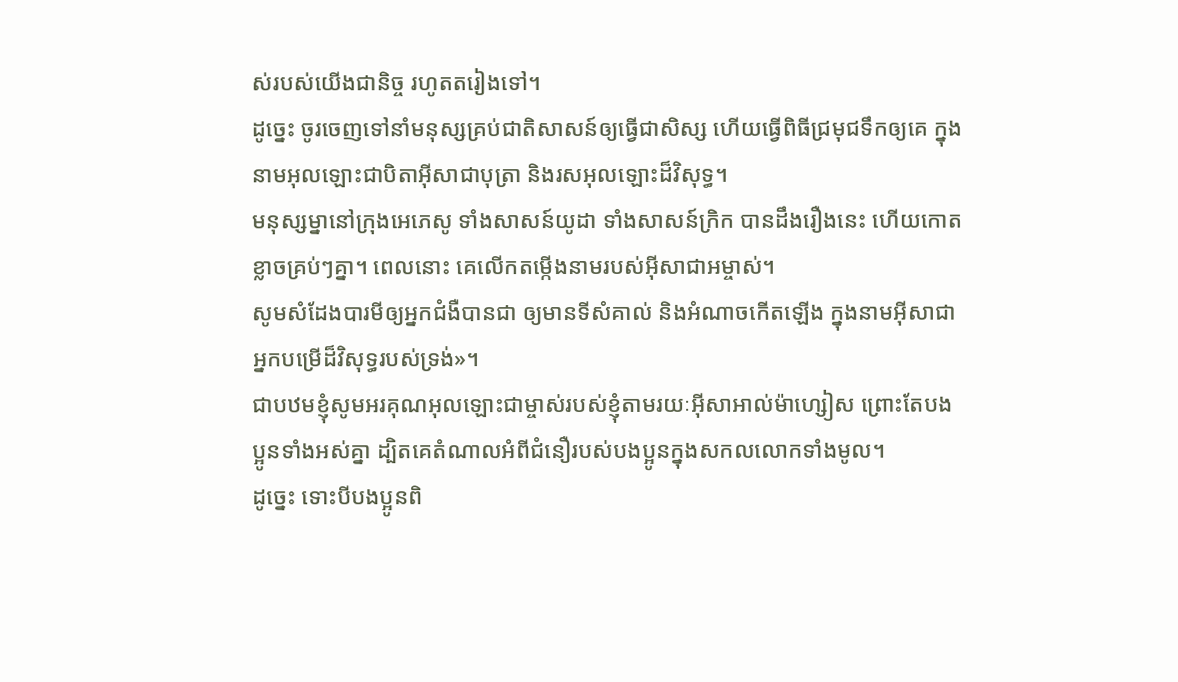ស់របស់យើងជានិច្ច រហូតតរៀងទៅ។
ដូច្នេះ ចូរចេញទៅនាំមនុស្សគ្រប់ជាតិសាសន៍ឲ្យធ្វើជាសិស្ស ហើយធ្វើពិធីជ្រមុជទឹកឲ្យគេ ក្នុងនាមអុលឡោះជាបិតាអ៊ីសាជាបុត្រា និងរសអុលឡោះដ៏វិសុទ្ធ។
មនុស្សម្នានៅក្រុងអេភេសូ ទាំងសាសន៍យូដា ទាំងសាសន៍ក្រិក បានដឹងរឿងនេះ ហើយកោតខ្លាចគ្រប់ៗគ្នា។ ពេលនោះ គេលើកតម្កើងនាមរបស់អ៊ីសាជាអម្ចាស់។
សូមសំដែងបារមីឲ្យអ្នកជំងឺបានជា ឲ្យមានទីសំគាល់ និងអំណាចកើតឡើង ក្នុងនាមអ៊ីសាជាអ្នកបម្រើដ៏វិសុទ្ធរបស់ទ្រង់»។
ជាបឋមខ្ញុំសូមអរគុណអុលឡោះជាម្ចាស់របស់ខ្ញុំតាមរយៈអ៊ីសាអាល់ម៉ាហ្សៀស ព្រោះតែបងប្អូនទាំងអស់គ្នា ដ្បិតគេតំណាលអំពីជំនឿរបស់បងប្អូនក្នុងសកលលោកទាំងមូល។
ដូច្នេះ ទោះបីបងប្អូនពិ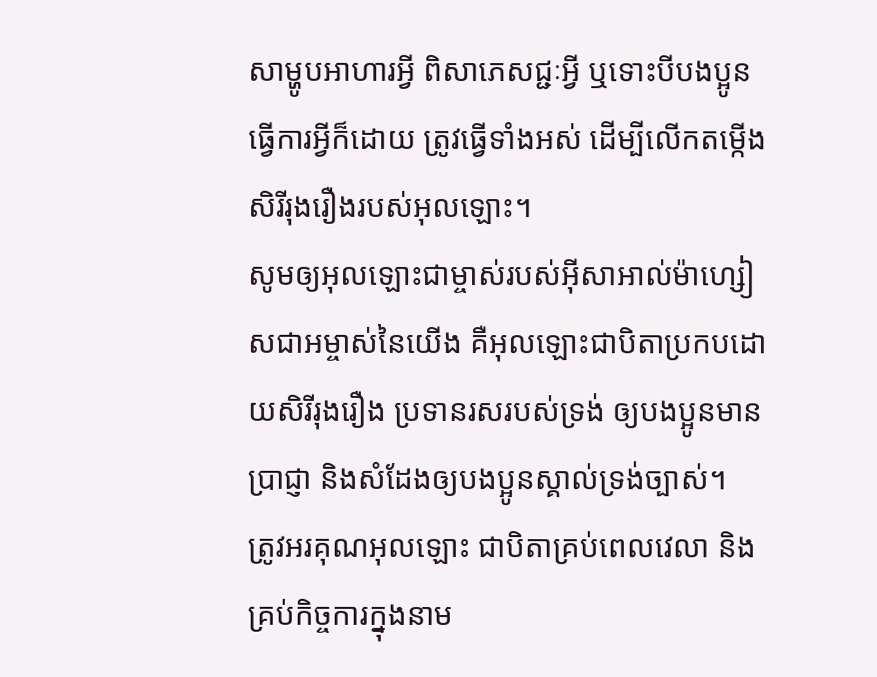សាម្ហូបអាហារអ្វី ពិសាភេសជ្ជៈអ្វី ឬទោះបីបងប្អូនធ្វើការអ្វីក៏ដោយ ត្រូវធ្វើទាំងអស់ ដើម្បីលើកតម្កើងសិរីរុងរឿងរបស់អុលឡោះ។
សូមឲ្យអុលឡោះជាម្ចាស់របស់អ៊ីសាអាល់ម៉ាហ្សៀសជាអម្ចាស់នៃយើង គឺអុលឡោះជាបិតាប្រកបដោយសិរីរុងរឿង ប្រទានរសរបស់ទ្រង់ ឲ្យបងប្អូនមានប្រាជ្ញា និងសំដែងឲ្យបងប្អូនស្គាល់ទ្រង់ច្បាស់។
ត្រូវអរគុណអុលឡោះ ជាបិតាគ្រប់ពេលវេលា និងគ្រប់កិច្ចការក្នុងនាម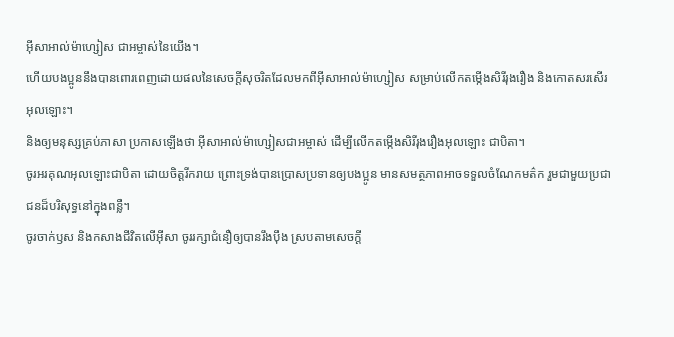អ៊ីសាអាល់ម៉ាហ្សៀស ជាអម្ចាស់នៃយើង។
ហើយបងប្អូននឹងបានពោរពេញដោយផលនៃសេចក្ដីសុចរិតដែលមកពីអ៊ីសាអាល់ម៉ាហ្សៀស សម្រាប់លើកតម្កើងសិរីរុងរឿង និងកោតសរសើរអុលឡោះ។
និងឲ្យមនុស្សគ្រប់ភាសា ប្រកាសឡើងថា អ៊ីសាអាល់ម៉ាហ្សៀសជាអម្ចាស់ ដើម្បីលើកតម្កើងសិរីរុងរឿងអុលឡោះ ជាបិតា។
ចូរអរគុណអុលឡោះជាបិតា ដោយចិត្ដរីករាយ ព្រោះទ្រង់បានប្រោសប្រទានឲ្យបងប្អូន មានសមត្ថភាពអាចទទួលចំណែកមត៌ក រួមជាមួយប្រជាជនដ៏បរិសុទ្ធនៅក្នុងពន្លឺ។
ចូរចាក់ឫស និងកសាងជីវិតលើអ៊ីសា ចូររក្សាជំនឿឲ្យបានរឹងប៉ឹង ស្របតាមសេចក្ដី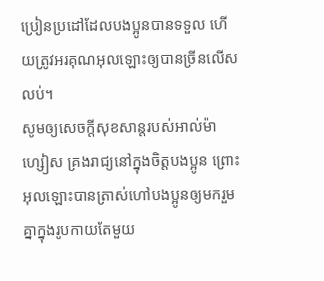ប្រៀនប្រដៅដែលបងប្អូនបានទទួល ហើយត្រូវអរគុណអុលឡោះឲ្យបានច្រីនលើសលប់។
សូមឲ្យសេចក្ដីសុខសាន្ដរបស់អាល់ម៉ាហ្សៀស គ្រងរាជ្យនៅក្នុងចិត្ដបងប្អូន ព្រោះអុលឡោះបានត្រាស់ហៅបងប្អូនឲ្យមករួមគ្នាក្នុងរូបកាយតែមួយ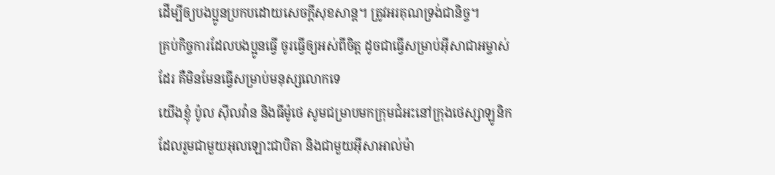ដើម្បីឲ្យបងប្អូនប្រកបដោយសេចក្ដីសុខសាន្ដ។ ត្រូវអរគុណទ្រង់ជានិច្ច។
គ្រប់កិច្ចការដែលបងប្អូនធ្វើ ចូរធ្វើឲ្យអស់ពីចិត្ដ ដូចជាធ្វើសម្រាប់អ៊ីសាជាអម្ចាស់ដែរ គឺមិនមែនធ្វើសម្រាប់មនុស្សលោកទេ
យើងខ្ញុំ ប៉ូល ស៊ីលវ៉ាន និងធីម៉ូថេ សូមជម្រាបមកក្រុមជំអះនៅក្រុងថេស្សាឡូនិក ដែលរួមជាមួយអុលឡោះជាបិតា និងជាមួយអ៊ីសាអាល់ម៉ា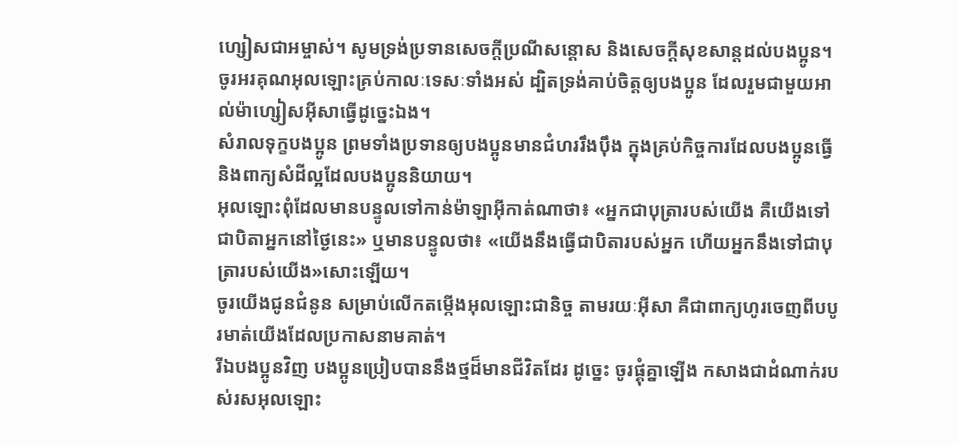ហ្សៀសជាអម្ចាស់។ សូមទ្រង់ប្រទានសេចក្តីប្រណីសន្តោស និងសេចក្ដីសុខសាន្ដដល់បងប្អូន។
ចូរអរគុណអុលឡោះគ្រប់កាលៈទេសៈទាំងអស់ ដ្បិតទ្រង់គាប់ចិត្តឲ្យបងប្អូន ដែលរួមជាមួយអាល់ម៉ាហ្សៀសអ៊ីសាធ្វើដូច្នេះឯង។
សំរាលទុក្ខបងប្អូន ព្រមទាំងប្រទានឲ្យបងប្អូនមានជំហររឹងប៉ឹង ក្នុងគ្រប់កិច្ចការដែលបងប្អូនធ្វើ និងពាក្យសំដីល្អដែលបងប្អូននិយាយ។
អុលឡោះពុំដែលមានបន្ទូលទៅកាន់ម៉ាឡាអ៊ីកាត់ណាថា៖ «អ្នកជាបុត្រារបស់យើង គឺយើងទៅជាបិតាអ្នកនៅថ្ងៃនេះ» ឬមានបន្ទូលថា៖ «យើងនឹងធ្វើជាបិតារបស់អ្នក ហើយអ្នកនឹងទៅជាបុត្រារបស់យើង»សោះឡើយ។
ចូរយើងជូនជំនូន សម្រាប់លើកតម្កើងអុលឡោះជានិច្ច តាមរយៈអ៊ីសា គឺជាពាក្យហូរចេញពីបបូរមាត់យើងដែលប្រកាសនាមគាត់។
រីឯបងប្អូនវិញ បងប្អូនប្រៀបបាននឹងថ្មដ៏មានជីវិតដែរ ដូច្នេះ ចូរផ្គុំគ្នាឡើង កសាងជាដំណាក់របស់រសអុលឡោះ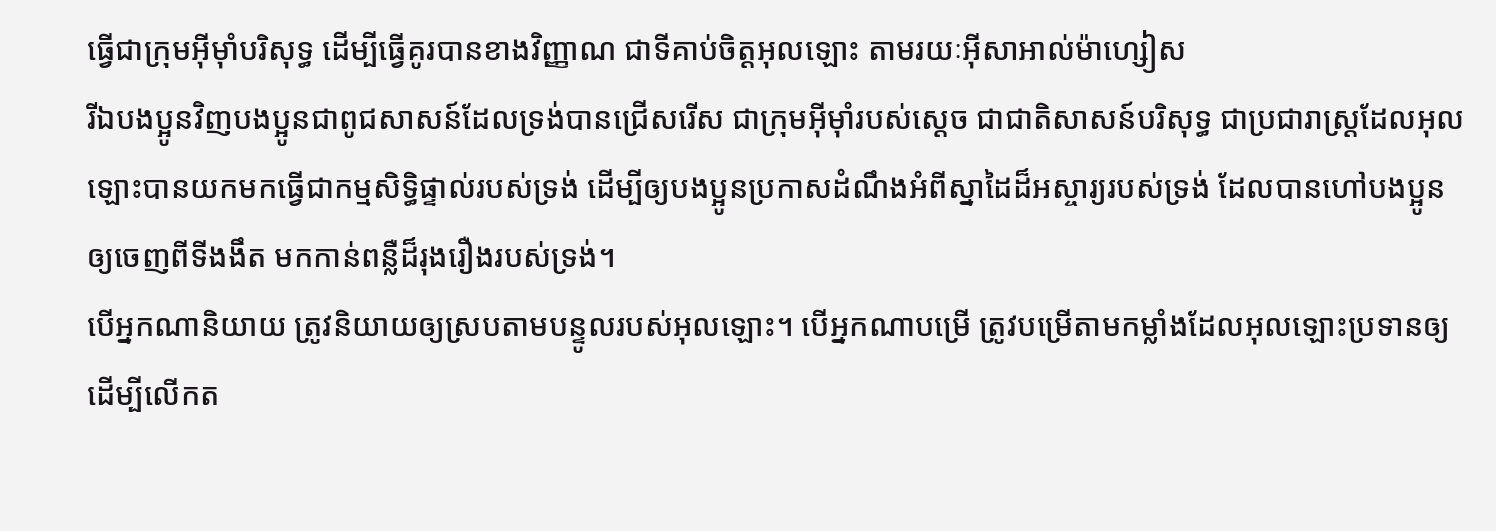ធ្វើជាក្រុមអ៊ីមុាំបរិសុទ្ធ ដើម្បីធ្វើគូរបានខាងវិញ្ញាណ ជាទីគាប់ចិត្តអុលឡោះ តាមរយៈអ៊ីសាអាល់ម៉ាហ្សៀស
រីឯបងប្អូនវិញបងប្អូនជាពូជសាសន៍ដែលទ្រង់បានជ្រើសរើស ជាក្រុមអ៊ីមុាំរបស់ស្តេច ជាជាតិសាសន៍បរិសុទ្ធ ជាប្រជារាស្ដ្រដែលអុលឡោះបានយកមកធ្វើជាកម្មសិទ្ធិផ្ទាល់របស់ទ្រង់ ដើម្បីឲ្យបងប្អូនប្រកាសដំណឹងអំពីស្នាដៃដ៏អស្ចារ្យរបស់ទ្រង់ ដែលបានហៅបងប្អូនឲ្យចេញពីទីងងឹត មកកាន់ពន្លឺដ៏រុងរឿងរបស់ទ្រង់។
បើអ្នកណានិយាយ ត្រូវនិយាយឲ្យស្របតាមបន្ទូលរបស់អុលឡោះ។ បើអ្នកណាបម្រើ ត្រូវបម្រើតាមកម្លាំងដែលអុលឡោះប្រទានឲ្យ ដើម្បីលើកត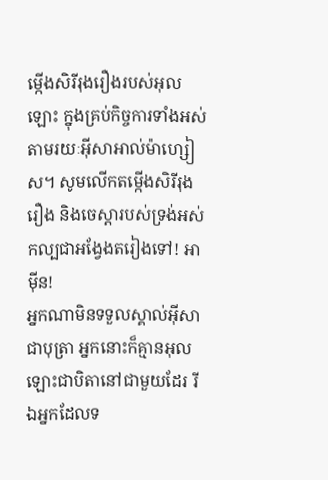ម្កើងសិរីរុងរឿងរបស់អុលឡោះ ក្នុងគ្រប់កិច្ចការទាំងអស់ តាមរយៈអ៊ីសាអាល់ម៉ាហ្សៀស។ សូមលើកតម្កើងសិរីរុងរឿង និងចេស្ដារបស់ទ្រង់អស់កល្បជាអង្វែងតរៀងទៅ! អាម៉ីន!
អ្នកណាមិនទទួលស្គាល់អ៊ីសាជាបុត្រា អ្នកនោះក៏គ្មានអុលឡោះជាបិតានៅជាមួយដែរ រីឯអ្នកដែលទ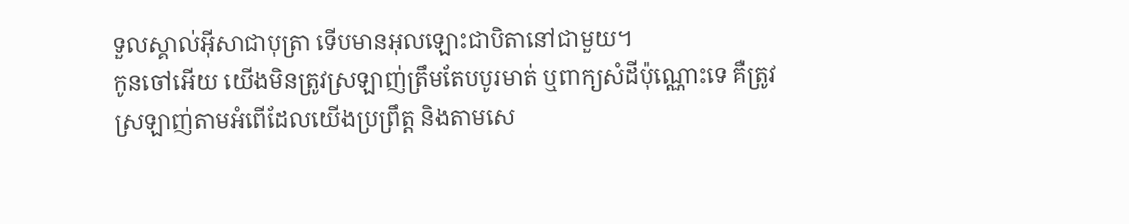ទួលស្គាល់អ៊ីសាជាបុត្រា ទើបមានអុលឡោះជាបិតានៅជាមួយ។
កូនចៅអើយ យើងមិនត្រូវស្រឡាញ់ត្រឹមតែបបូរមាត់ ឬពាក្យសំដីប៉ុណ្ណោះទេ គឺត្រូវស្រឡាញ់តាមអំពើដែលយើងប្រព្រឹត្ដ និងតាមសេ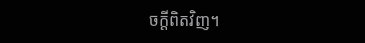ចក្ដីពិតវិញ។